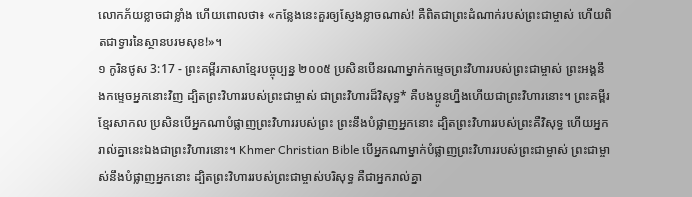លោកភ័យខ្លាចជាខ្លាំង ហើយពោលថា៖ «កន្លែងនេះគួរឲ្យស្ញែងខ្លាចណាស់! គឺពិតជាព្រះដំណាក់របស់ព្រះជាម្ចាស់ ហើយពិតជាទ្វារនៃស្ថានបរមសុខ!»។
១ កូរិនថូស 3:17 - ព្រះគម្ពីរភាសាខ្មែរបច្ចុប្បន្ន ២០០៥ ប្រសិនបើនរណាម្នាក់កម្ទេចព្រះវិហាររបស់ព្រះជាម្ចាស់ ព្រះអង្គនឹងកម្ទេចអ្នកនោះវិញ ដ្បិតព្រះវិហាររបស់ព្រះជាម្ចាស់ ជាព្រះវិហារដ៏វិសុទ្ធ* គឺបងប្អូនហ្នឹងហើយជាព្រះវិហារនោះ។ ព្រះគម្ពីរខ្មែរសាកល ប្រសិនបើអ្នកណាបំផ្លាញព្រះវិហាររបស់ព្រះ ព្រះនឹងបំផ្លាញអ្នកនោះ ដ្បិតព្រះវិហាររបស់ព្រះគឺវិសុទ្ធ ហើយអ្នករាល់គ្នានេះឯងជាព្រះវិហារនោះ។ Khmer Christian Bible បើអ្នកណាម្នាក់បំផ្លាញព្រះវិហាររបស់ព្រះជាម្ចាស់ ព្រះជាម្ចាស់នឹងបំផ្លាញអ្នកនោះ ដ្បិតព្រះវិហាររបស់ព្រះជាម្ចាស់បរិសុទ្ធ គឺជាអ្នករាល់គ្នា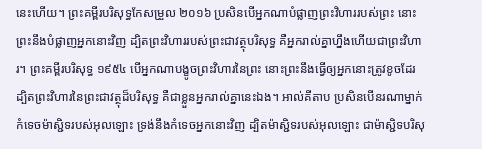នេះហើយ។ ព្រះគម្ពីរបរិសុទ្ធកែសម្រួល ២០១៦ ប្រសិនបើអ្នកណាបំផ្លាញព្រះវិហាររបស់ព្រះ នោះព្រះនឹងបំផ្លាញអ្នកនោះវិញ ដ្បិតព្រះវិហាររបស់ព្រះជាវត្ថុបរិសុទ្ធ គឺអ្នករាល់គ្នាហ្នឹងហើយជាព្រះវិហារ។ ព្រះគម្ពីរបរិសុទ្ធ ១៩៥៤ បើអ្នកណាបង្ខូចព្រះវិហារនៃព្រះ នោះព្រះនឹងធ្វើឲ្យអ្នកនោះត្រូវខូចដែរ ដ្បិតព្រះវិហារនៃព្រះជាវត្ថុដ៏បរិសុទ្ធ គឺជាខ្លួនអ្នករាល់គ្នានេះឯង។ អាល់គីតាប ប្រសិនបើនរណាម្នាក់កំទេចម៉ាស្ជិទរបស់អុលឡោះ ទ្រង់នឹងកំទេចអ្នកនោះវិញ ដ្បិតម៉ាស្ជិទរបស់អុលឡោះ ជាម៉ាស្ជិទបរិសុ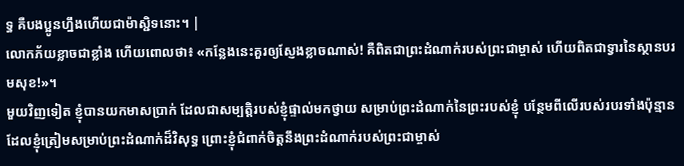ទ្ធ គឺបងប្អូនហ្នឹងហើយជាម៉ាស្ជិទនោះ។ |
លោកភ័យខ្លាចជាខ្លាំង ហើយពោលថា៖ «កន្លែងនេះគួរឲ្យស្ញែងខ្លាចណាស់! គឺពិតជាព្រះដំណាក់របស់ព្រះជាម្ចាស់ ហើយពិតជាទ្វារនៃស្ថានបរមសុខ!»។
មួយវិញទៀត ខ្ញុំបានយកមាសប្រាក់ ដែលជាសម្បត្តិរបស់ខ្ញុំផ្ទាល់មកថ្វាយ សម្រាប់ព្រះដំណាក់នៃព្រះរបស់ខ្ញុំ បន្ថែមពីលើរបស់របរទាំងប៉ុន្មាន ដែលខ្ញុំត្រៀមសម្រាប់ព្រះដំណាក់ដ៏វិសុទ្ធ ព្រោះខ្ញុំជំពាក់ចិត្តនឹងព្រះដំណាក់របស់ព្រះជាម្ចាស់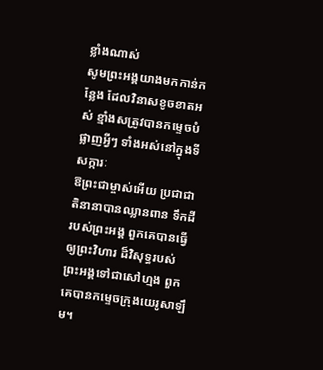ខ្លាំងណាស់
សូមព្រះអង្គយាងមកកាន់កន្លែង ដែលវិនាសខូចខាតអស់ ខ្មាំងសត្រូវបានកម្ទេចបំផ្លាញអ្វីៗ ទាំងអស់នៅក្នុងទីសក្ការៈ
ឱព្រះជាម្ចាស់អើយ ប្រជាជាតិនានាបានឈ្លានពាន ទឹកដីរបស់ព្រះអង្គ ពួកគេបានធ្វើឲ្យព្រះវិហារ ដ៏វិសុទ្ធរបស់ព្រះអង្គទៅជាសៅហ្មង ពួកគេបានកម្ទេចក្រុងយេរូសាឡឹម។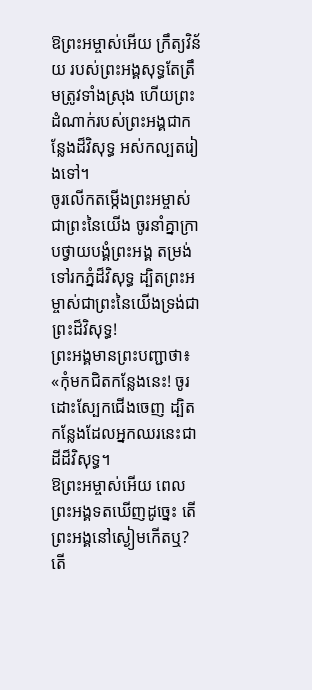ឱព្រះអម្ចាស់អើយ ក្រឹត្យវិន័យ របស់ព្រះអង្គសុទ្ធតែត្រឹមត្រូវទាំងស្រុង ហើយព្រះដំណាក់របស់ព្រះអង្គជាកន្លែងដ៏វិសុទ្ធ អស់កល្បតរៀងទៅ។
ចូរលើកតម្កើងព្រះអម្ចាស់ជាព្រះនៃយើង ចូរនាំគ្នាក្រាបថ្វាយបង្គំព្រះអង្គ តម្រង់ទៅរកភ្នំដ៏វិសុទ្ធ ដ្បិតព្រះអម្ចាស់ជាព្រះនៃយើងទ្រង់ជាព្រះដ៏វិសុទ្ធ!
ព្រះអង្គមានព្រះបញ្ជាថា៖ «កុំមកជិតកន្លែងនេះ! ចូរដោះស្បែកជើងចេញ ដ្បិតកន្លែងដែលអ្នកឈរនេះជាដីដ៏វិសុទ្ធ។
ឱព្រះអម្ចាស់អើយ ពេលព្រះអង្គទតឃើញដូច្នេះ តើព្រះអង្គនៅស្ងៀមកើតឬ? តើ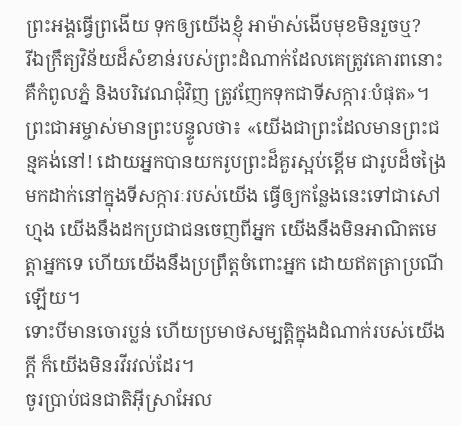ព្រះអង្គធ្វើព្រងើយ ទុកឲ្យយើងខ្ញុំ អាម៉ាស់ងើបមុខមិនរួចឬ?
រីឯក្រឹត្យវិន័យដ៏សំខាន់របស់ព្រះដំណាក់ដែលគេត្រូវគោរពនោះ គឺកំពូលភ្នំ និងបរិវេណជុំវិញ ត្រូវញែកទុកជាទីសក្ការៈបំផុត»។
ព្រះជាអម្ចាស់មានព្រះបន្ទូលថា៖ «យើងជាព្រះដែលមានព្រះជន្មគង់នៅ! ដោយអ្នកបានយករូបព្រះដ៏គួរស្អប់ខ្ពើម ជារូបដ៏ចង្រៃ មកដាក់នៅក្នុងទីសក្ការៈរបស់យើង ធ្វើឲ្យកន្លែងនេះទៅជាសៅហ្មង យើងនឹងដកប្រជាជនចេញពីអ្នក យើងនឹងមិនអាណិតមេត្តាអ្នកទេ ហើយយើងនឹងប្រព្រឹត្តចំពោះអ្នក ដោយឥតត្រាប្រណីឡើយ។
ទោះបីមានចោរប្លន់ ហើយប្រមាថសម្បត្តិក្នុងដំណាក់របស់យើងក្ដី ក៏យើងមិនរវីរវល់ដែរ។
ចូរប្រាប់ជនជាតិអ៊ីស្រាអែល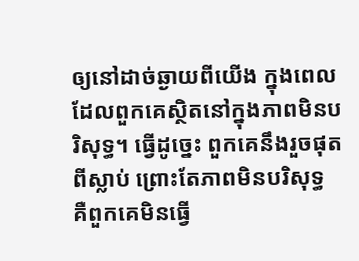ឲ្យនៅដាច់ឆ្ងាយពីយើង ក្នុងពេលដែលពួកគេស្ថិតនៅក្នុងភាពមិនបរិសុទ្ធ។ ធ្វើដូច្នេះ ពួកគេនឹងរួចផុតពីស្លាប់ ព្រោះតែភាពមិនបរិសុទ្ធ គឺពួកគេមិនធ្វើ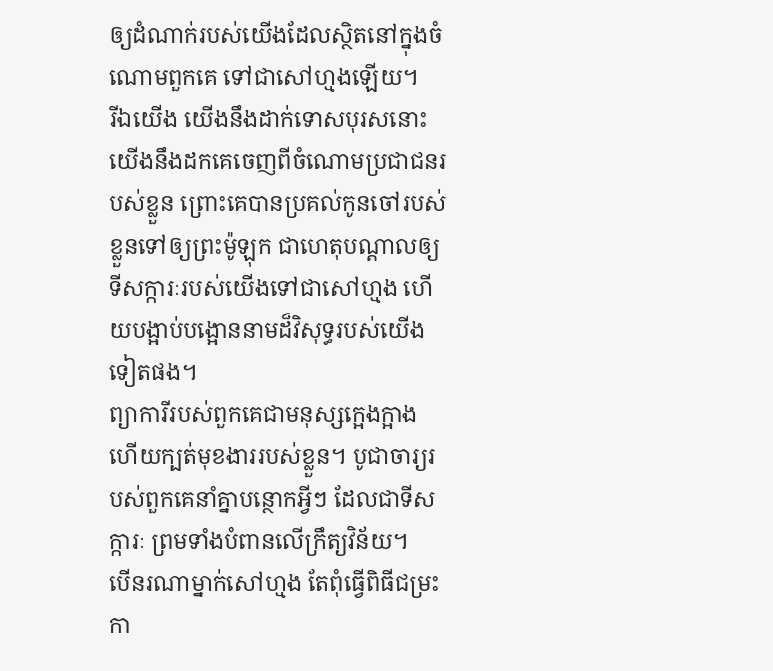ឲ្យដំណាក់របស់យើងដែលស្ថិតនៅក្នុងចំណោមពួកគេ ទៅជាសៅហ្មងឡើយ។
រីឯយើង យើងនឹងដាក់ទោសបុរសនោះ យើងនឹងដកគេចេញពីចំណោមប្រជាជនរបស់ខ្លួន ព្រោះគេបានប្រគល់កូនចៅរបស់ខ្លួនទៅឲ្យព្រះម៉ូឡុក ជាហេតុបណ្ដាលឲ្យទីសក្ការៈរបស់យើងទៅជាសៅហ្មង ហើយបង្អាប់បង្អោននាមដ៏វិសុទ្ធរបស់យើងទៀតផង។
ព្យាការីរបស់ពួកគេជាមនុស្សក្អេងក្អាង ហើយក្បត់មុខងាររបស់ខ្លួន។ បូជាចារ្យរបស់ពួកគេនាំគ្នាបន្ថោកអ្វីៗ ដែលជាទីសក្ការៈ ព្រមទាំងបំពានលើក្រឹត្យវិន័យ។
បើនរណាម្នាក់សៅហ្មង តែពុំធ្វើពិធីជម្រះកា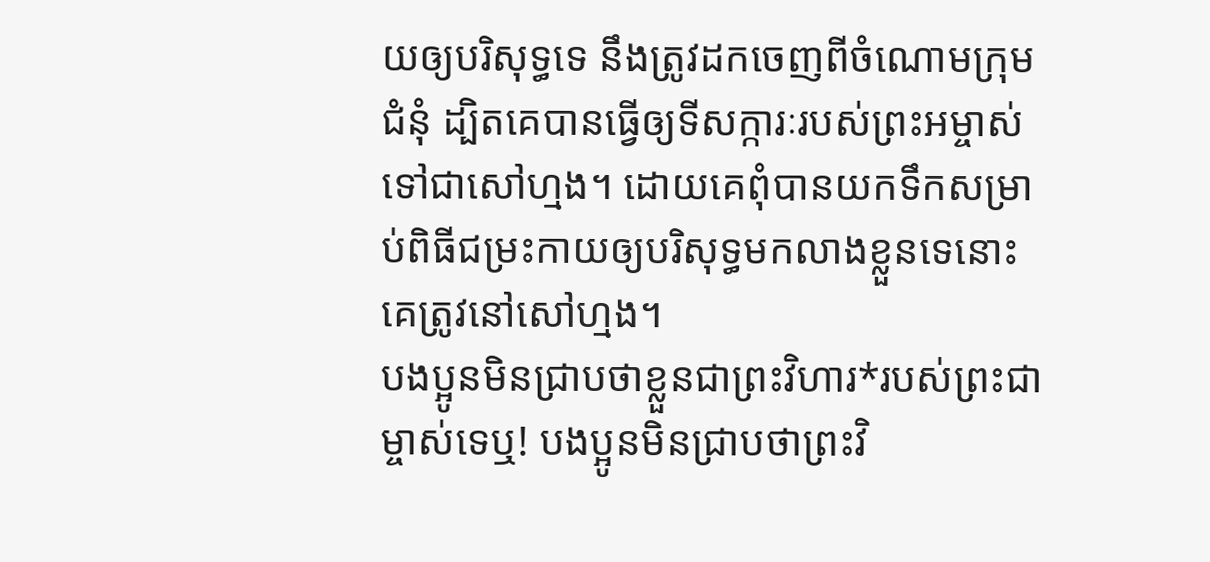យឲ្យបរិសុទ្ធទេ នឹងត្រូវដកចេញពីចំណោមក្រុមជំនុំ ដ្បិតគេបានធ្វើឲ្យទីសក្ការៈរបស់ព្រះអម្ចាស់ទៅជាសៅហ្មង។ ដោយគេពុំបានយកទឹកសម្រាប់ពិធីជម្រះកាយឲ្យបរិសុទ្ធមកលាងខ្លួនទេនោះ គេត្រូវនៅសៅហ្មង។
បងប្អូនមិនជ្រាបថាខ្លួនជាព្រះវិហារ*របស់ព្រះជាម្ចាស់ទេឬ! បងប្អូនមិនជ្រាបថាព្រះវិ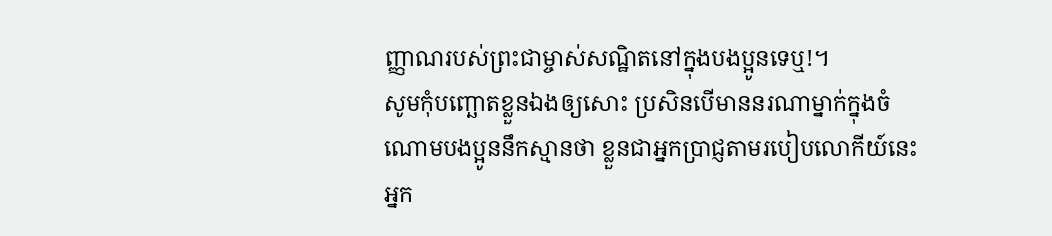ញ្ញាណរបស់ព្រះជាម្ចាស់សណ្ឋិតនៅក្នុងបងប្អូនទេឬ!។
សូមកុំបញ្ឆោតខ្លួនឯងឲ្យសោះ ប្រសិនបើមាននរណាម្នាក់ក្នុងចំណោមបងប្អូននឹកស្មានថា ខ្លួនជាអ្នកប្រាជ្ញតាមរបៀបលោកីយ៍នេះ អ្នក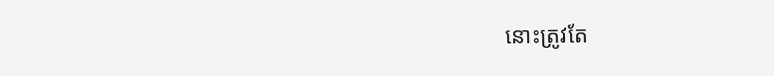នោះត្រូវតែ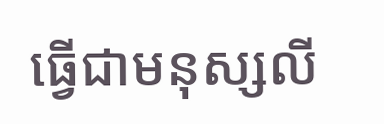ធ្វើជាមនុស្សលី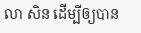លា សិន ដើម្បីឲ្យបាន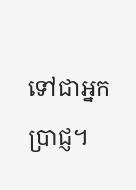ទៅជាអ្នកប្រាជ្ញ។